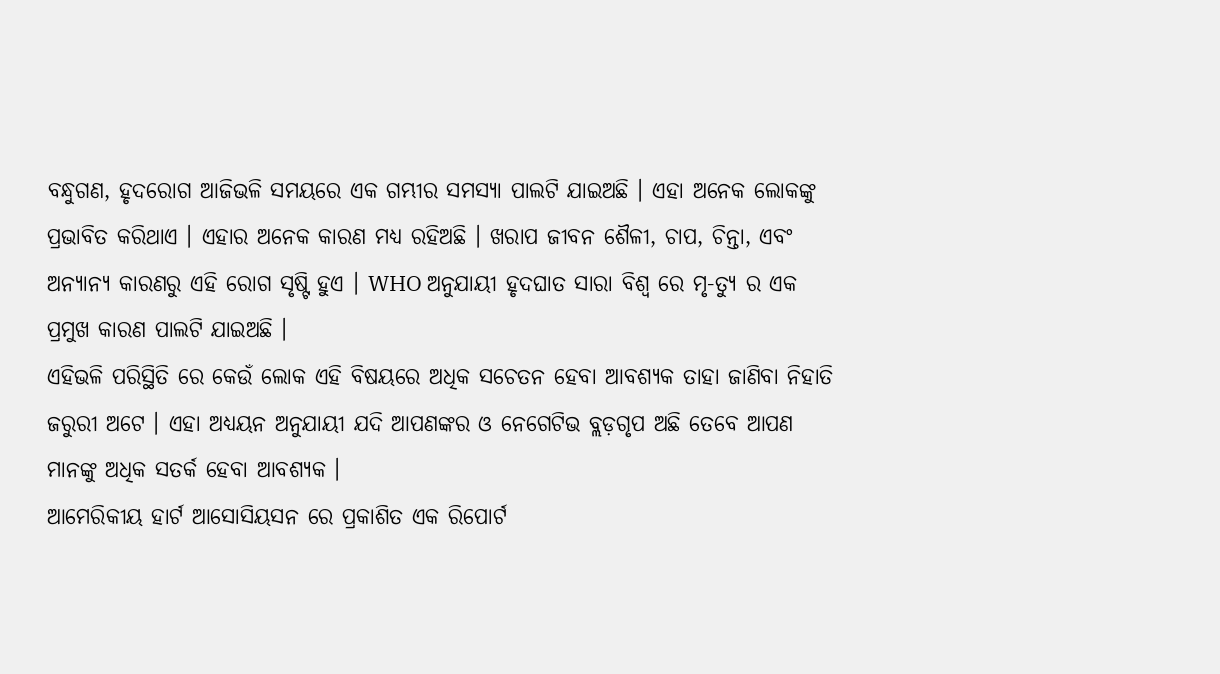ବନ୍ଧୁଗଣ, ହୃଦରୋଗ ଆଜିଭଳି ସମୟରେ ଏକ ଗମ୍ଭୀର ସମସ୍ୟା ପାଲଟି ଯାଇଅଛି । ଏହା ଅନେକ ଲୋକଙ୍କୁ ପ୍ରଭାବିତ କରିଥାଏ । ଏହାର ଅନେକ କାରଣ ମଧ୍ୟ ରହିଅଛି । ଖରାପ ଜୀବନ ଶୈଳୀ, ଚାପ, ଚିନ୍ତା, ଏବଂ ଅନ୍ୟାନ୍ୟ କାରଣରୁ ଏହି ରୋଗ ସୃଷ୍ଟି ହୁଏ । WHO ଅନୁଯାୟୀ ହୃଦଘାତ ସାରା ବିଶ୍ଵ ରେ ମୃ-ତ୍ୟୁ ର ଏକ ପ୍ରମୁଖ କାରଣ ପାଲଟି ଯାଇଅଛି ।
ଏହିଭଳି ପରିସ୍ଥିତି ରେ କେଉଁ ଲୋକ ଏହି ବିଷୟରେ ଅଧିକ ସଚେତନ ହେବା ଆବଶ୍ୟକ ତାହା ଜାଣିବା ନିହାତି ଜରୁରୀ ଅଟେ । ଏହା ଅଧ୍ୟୟନ ଅନୁଯାୟୀ ଯଦି ଆପଣଙ୍କର ଓ ନେଗେଟିଭ ବ୍ଲଡ଼ଗୃପ ଅଛି ତେବେ ଆପଣ ମାନଙ୍କୁ ଅଧିକ ସତର୍କ ହେବା ଆବଶ୍ୟକ ।
ଆମେରିକୀୟ ହାର୍ଟ ଆସୋସିୟସନ ରେ ପ୍ରକାଶିତ ଏକ ରିପୋର୍ଟ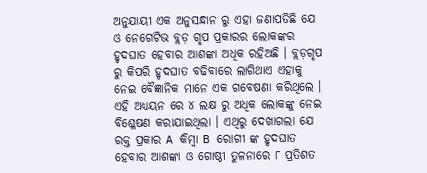ଅନୁଯାୟୀ ଏକ ଅନୁସନ୍ଧାନ ରୁ ଏହା ଜଣାପଡିଛି ଯେ ଓ ନେଗେଟିଭ ବ୍ଲଡ଼ ଗୃପ ପ୍ରକାରର ଲୋକଙ୍କର ହୃଦଘାତ ହେବାର ଆଶଙ୍କା ଅଧିକ ରହିଅଛି । ବ୍ଲଡ଼ଗୃପ ରୁ କିପରି ହୃଦଘାତ ବଢିବାରେ ଲାଗିଥାଏ ଏହାକୁ ନେଇ ବୈଜ୍ଞାନିକ ମାନେ ଏକ ଗବେଷଣା କରିଥିଲେ । ଏହି ଅଧ୍ୟୟନ ରେ ୪ ଲକ୍ଷ ରୁ ଅଧିକ ଲୋକଙ୍କୁ ନେଇ ବିଶ୍ଳେଷଣ କରାଯାଇଥିଲା । ଏଥିରୁ ଦେଖାଗଲା ଯେ ରକ୍ତ ପ୍ରକାର A କିମ୍ବା B ରୋଗୀ ଙ୍କ ହୃଦଘାତ ହେବାର ଆଶଙ୍କା ଓ ଗୋଷ୍ଠୀ ତୁଳନାରେ ୮ ପ୍ରତିଶତ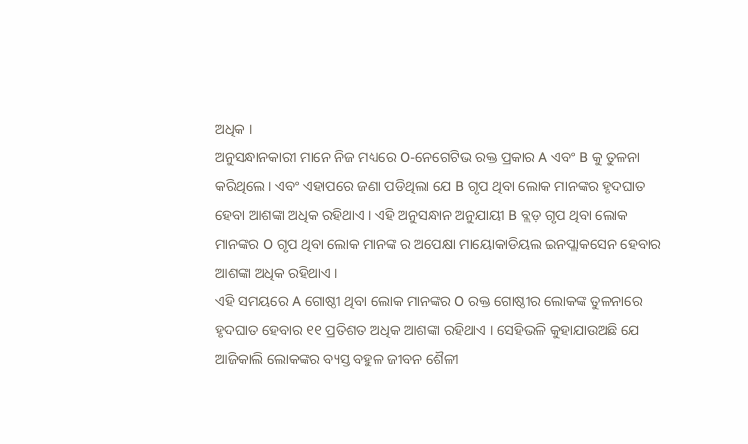ଅଧିକ ।
ଅନୁସନ୍ଧାନକାରୀ ମାନେ ନିଜ ମଧ୍ୟରେ O-ନେଗେଟିଭ ରକ୍ତ ପ୍ରକାର A ଏବଂ B କୁ ତୁଳନା କରିଥିଲେ । ଏବଂ ଏହାପରେ ଜଣା ପଡିଥିଲା ଯେ B ଗୃପ ଥିବା ଲୋକ ମାନଙ୍କର ହୃଦଘାତ ହେବା ଆଶଙ୍କା ଅଧିକ ରହିଥାଏ । ଏହି ଅନୁସନ୍ଧାନ ଅନୁଯାୟୀ B ବ୍ଲଡ଼ ଗୃପ ଥିବା ଲୋକ ମାନଙ୍କର O ଗୃପ ଥିବା ଲୋକ ମାନଙ୍କ ର ଅପେକ୍ଷା ମାୟୋକାଡିୟଲ ଇନପ୍ଲାକସେନ ହେବାର ଆଶଙ୍କା ଅଧିକ ରହିଥାଏ ।
ଏହି ସମୟରେ A ଗୋଷ୍ଠୀ ଥିବା ଲୋକ ମାନଙ୍କର O ରକ୍ତ ଗୋଷ୍ଠୀର ଲୋକଙ୍କ ତୁଳନାରେ ହୃଦଘାତ ହେବାର ୧୧ ପ୍ରତିଶତ ଅଧିକ ଆଶଙ୍କା ରହିଥାଏ । ସେହିଭଳି କୁହାଯାଉଅଛି ଯେ ଆଜିକାଲି ଲୋକଙ୍କର ବ୍ୟସ୍ତ ବହୁଳ ଜୀବନ ଶୈଳୀ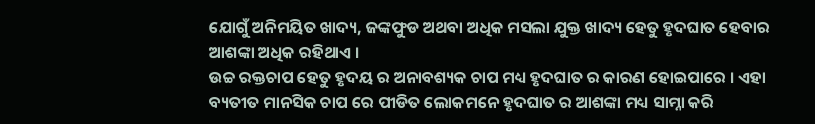ଯୋଗୁଁ ଅନିମୟିତ ଖାଦ୍ୟ, ଜଙ୍କଫୁଡ ଅଥବା ଅଧିକ ମସଲା ଯୁକ୍ତ ଖାଦ୍ୟ ହେତୁ ହୃଦଘାତ ହେବାର ଆଶଙ୍କା ଅଧିକ ରହିଥାଏ ।
ଉଚ୍ଚ ରକ୍ତଚାପ ହେତୁ ହୃଦୟ ର ଅନାବଶ୍ୟକ ଚାପ ମଧ୍ୟ ହୃଦଘାତ ର କାରଣ ହୋଇପାରେ । ଏହା ବ୍ୟତୀତ ମାନସିକ ଚାପ ରେ ପୀଡିତ ଲୋକମନେ ହୃଦଘାତ ର ଆଶଙ୍କା ମଧ୍ୟ ସାମ୍ନା କରି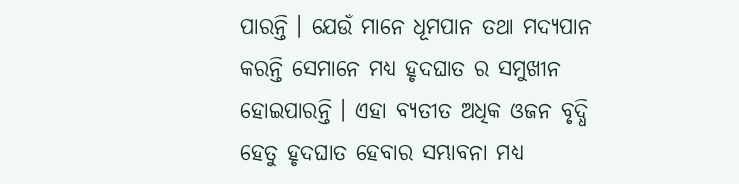ପାରନ୍ତି । ଯେଉଁ ମାନେ ଧୂମପାନ ତଥା ମଦ୍ୟପାନ କରନ୍ତି ସେମାନେ ମଧ୍ୟ ହୃଦଘାତ ର ସମୁଖୀନ ହୋଇପାରନ୍ତି । ଏହା ବ୍ୟତୀତ ଅଧିକ ଓଜନ ବୃଦ୍ଧି ହେତୁ ହୃଦଘାତ ହେବାର ସମ୍ଭାବନା ମଧ୍ୟ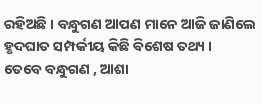ରହିଅଛି । ବନ୍ଧୁଗଣ ଆପଣ ମାନେ ଆଜି ଜାଣିଲେ ହୃଦଘାତ ସମ୍ପର୍କୀୟ କିଛି ବିଶେଷ ତଥ୍ୟ ।
ତେବେ ବନ୍ଧୁଗଣ , ଆଶା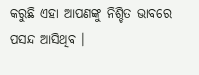କରୁଛି ଏହା ଆପଣଙ୍କୁ ନିଶ୍ଚିତ ଭାବରେ ପସନ୍ଦ ଆସିଥିବ ।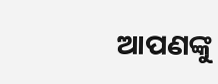ଆପଣଙ୍କୁ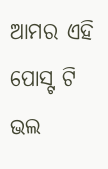ଆମର ଏହି ପୋସ୍ଟ ଟି ଭଲ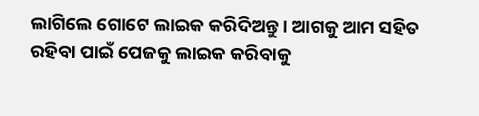ଲାଗିଲେ ଗୋଟେ ଲାଇକ କରିଦିଅନ୍ତୁ । ଆଗକୁ ଆମ ସହିତ ରହିବା ପାଇଁ ପେଜକୁ ଲାଇକ କରିବାକୁ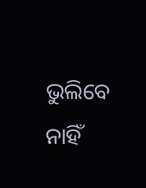ଭୁଲିବେ ନାହିଁ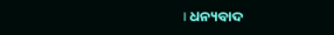। ଧନ୍ୟବାଦ